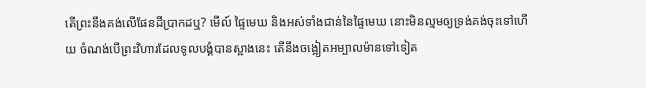តើព្រះនឹងគង់លើផែនដីប្រាកដឬ? មើល៍ ផ្ទៃមេឃ និងអស់ទាំងជាន់នៃផ្ទៃមេឃ នោះមិនល្មមឲ្យទ្រង់គង់ចុះទៅហើយ ចំណង់បើព្រះវិហារដែលទូលបង្គំបានស្អាងនេះ តើនឹងចង្អៀតអម្បាលម៉ានទៅទៀត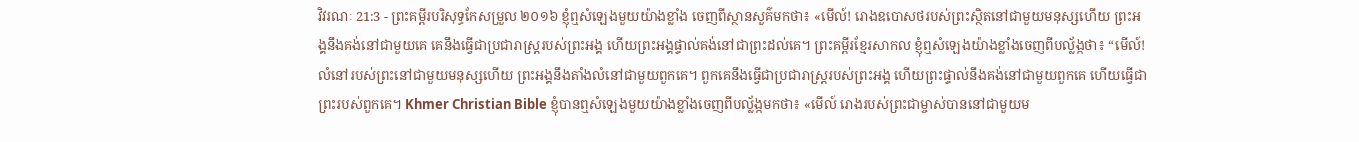វិវរណៈ 21:3 - ព្រះគម្ពីរបរិសុទ្ធកែសម្រួល ២០១៦ ខ្ញុំឮសំឡេងមួយយ៉ាងខ្លាំង ចេញពីស្ថានសួគ៌មកថា៖ «មើល៍! រោងឧបោសថរបស់ព្រះស្ថិតនៅជាមួយមនុស្សហើយ ព្រះអង្គនឹងគង់នៅជាមួយគេ គេនឹងធ្វើជាប្រជារាស្ត្ររបស់ព្រះអង្គ ហើយព្រះអង្គផ្ទាល់គង់នៅជាព្រះដល់គេ។ ព្រះគម្ពីរខ្មែរសាកល ខ្ញុំឮសំឡេងយ៉ាងខ្លាំងចេញពីបល្ល័ង្កថា៖ “មើល៍! លំនៅរបស់ព្រះនៅជាមួយមនុស្សហើយ ព្រះអង្គនឹងតាំងលំនៅជាមួយពួកគេ។ ពួកគេនឹងធ្វើជាប្រជារាស្ត្ររបស់ព្រះអង្គ ហើយព្រះផ្ទាល់នឹងគង់នៅជាមួយពួកគេ ហើយធ្វើជាព្រះរបស់ពួកគេ។ Khmer Christian Bible ខ្ញុំបានឮសំឡេងមួយយ៉ាងខ្លាំងចេញពីបល្ល័ង្កមកថា៖ «មើល៍ រោងរបស់ព្រះជាម្ចាស់បាននៅជាមួយម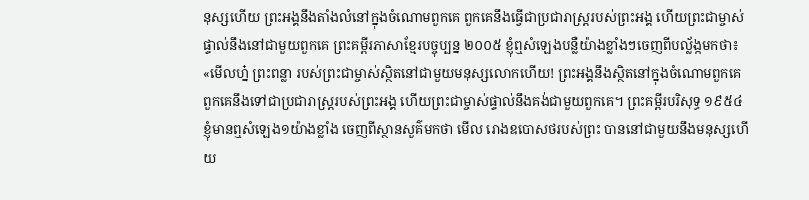នុស្សហើយ ព្រះអង្គនឹងតាំងលំនៅក្នុងចំណោមពួកគេ ពួកគេនឹងធ្វើជាប្រជារាស្រ្ដរបស់ព្រះអង្គ ហើយព្រះជាម្ចាស់ផ្ទាល់នឹងនៅជាមួយពួកគេ ព្រះគម្ពីរភាសាខ្មែរបច្ចុប្បន្ន ២០០៥ ខ្ញុំឮសំឡេងបន្លឺយ៉ាងខ្លាំងៗចេញពីបល្ល័ង្កមកថា៖ «មើលហ្ន៎ ព្រះពន្លា របស់ព្រះជាម្ចាស់ស្ថិតនៅជាមួយមនុស្សលោកហើយ! ព្រះអង្គនឹងស្ថិតនៅក្នុងចំណោមពួកគេ ពួកគេនឹងទៅជាប្រជារាស្ដ្ររបស់ព្រះអង្គ ហើយព្រះជាម្ចាស់ផ្ទាល់នឹងគង់ជាមួយពួកគេ។ ព្រះគម្ពីរបរិសុទ្ធ ១៩៥៤ ខ្ញុំមានឮសំឡេង១យ៉ាងខ្លាំង ចេញពីស្ថានសួគ៌មកថា មើល រោងឧបោសថរបស់ព្រះ បាននៅជាមួយនឹងមនុស្សហើយ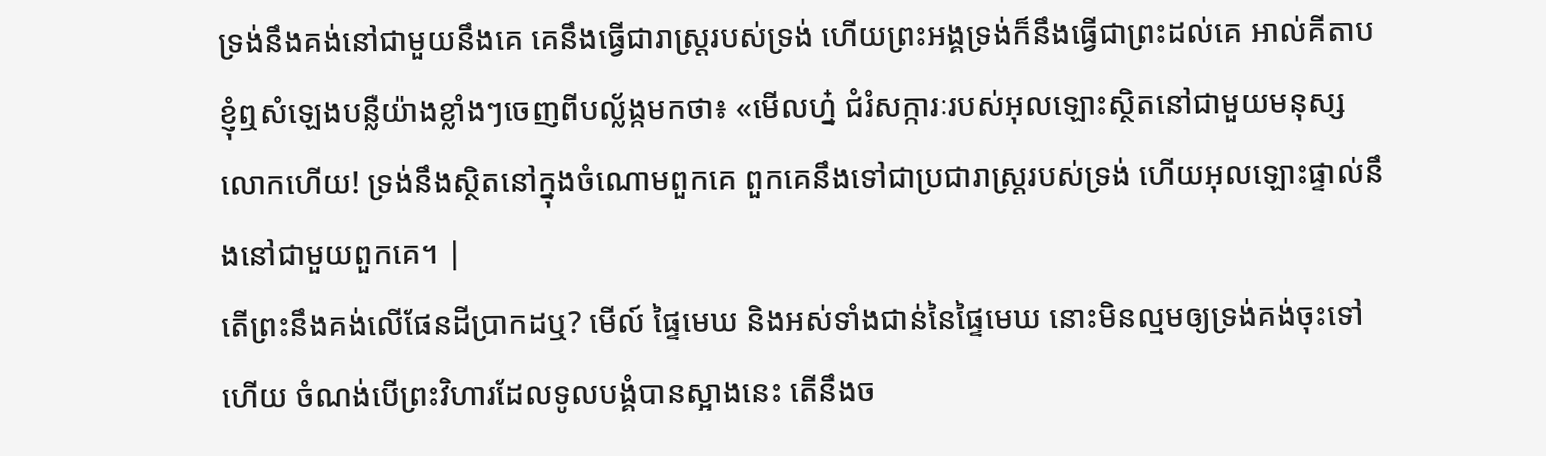ទ្រង់នឹងគង់នៅជាមួយនឹងគេ គេនឹងធ្វើជារាស្ត្ររបស់ទ្រង់ ហើយព្រះអង្គទ្រង់ក៏នឹងធ្វើជាព្រះដល់គេ អាល់គីតាប ខ្ញុំឮសំឡេងបន្លឺយ៉ាងខ្លាំងៗចេញពីបល្ល័ង្កមកថា៖ «មើលហ្ន៎ ជំរំសក្ការៈរបស់អុលឡោះស្ថិតនៅជាមួយមនុស្សលោកហើយ! ទ្រង់នឹងស្ថិតនៅក្នុងចំណោមពួកគេ ពួកគេនឹងទៅជាប្រជារាស្ដ្ររបស់ទ្រង់ ហើយអុលឡោះផ្ទាល់នឹងនៅជាមួយពួកគេ។ |
តើព្រះនឹងគង់លើផែនដីប្រាកដឬ? មើល៍ ផ្ទៃមេឃ និងអស់ទាំងជាន់នៃផ្ទៃមេឃ នោះមិនល្មមឲ្យទ្រង់គង់ចុះទៅហើយ ចំណង់បើព្រះវិហារដែលទូលបង្គំបានស្អាងនេះ តើនឹងច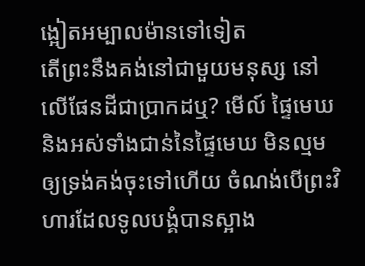ង្អៀតអម្បាលម៉ានទៅទៀត
តើព្រះនឹងគង់នៅជាមួយមនុស្ស នៅលើផែនដីជាប្រាកដឬ? មើល៍ ផ្ទៃមេឃ និងអស់ទាំងជាន់នៃផ្ទៃមេឃ មិនល្មមឲ្យទ្រង់គង់ចុះទៅហើយ ចំណង់បើព្រះវិហារដែលទូលបង្គំបានស្អាង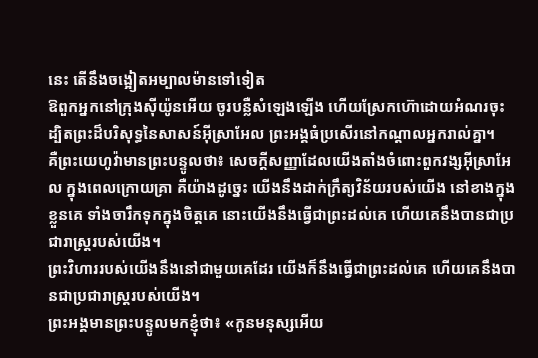នេះ តើនឹងចង្អៀតអម្បាលម៉ានទៅទៀត
ឱពួកអ្នកនៅក្រុងស៊ីយ៉ូនអើយ ចូរបន្លឺសំឡេងឡើង ហើយស្រែកហ៊ោដោយអំណរចុះ ដ្បិតព្រះដ៏បរិសុទ្ធនៃសាសន៍អ៊ីស្រាអែល ព្រះអង្គធំប្រសើរនៅកណ្ដាលអ្នករាល់គ្នា។
គឺព្រះយេហូវ៉ាមានព្រះបន្ទូលថា៖ សេចក្ដីសញ្ញាដែលយើងតាំងចំពោះពួកវង្សអ៊ីស្រាអែល ក្នុងពេលក្រោយគ្រា គឺយ៉ាងដូច្នេះ យើងនឹងដាក់ក្រឹត្យវិន័យរបស់យើង នៅខាងក្នុងខ្លួនគេ ទាំងចារឹកទុកក្នុងចិត្តគេ នោះយើងនឹងធ្វើជាព្រះដល់គេ ហើយគេនឹងបានជាប្រជារាស្ត្ររបស់យើង។
ព្រះវិហាររបស់យើងនឹងនៅជាមួយគេដែរ យើងក៏នឹងធ្វើជាព្រះដល់គេ ហើយគេនឹងបានជាប្រជារាស្ត្ររបស់យើង។
ព្រះអង្គមានព្រះបន្ទូលមកខ្ញុំថា៖ «កូនមនុស្សអើយ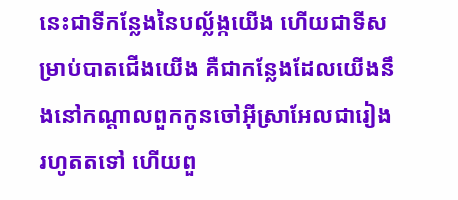នេះជាទីកន្លែងនៃបល្ល័ង្កយើង ហើយជាទីសម្រាប់បាតជើងយើង គឺជាកន្លែងដែលយើងនឹងនៅកណ្ដាលពួកកូនចៅអ៊ីស្រាអែលជារៀងរហូតតទៅ ហើយពួ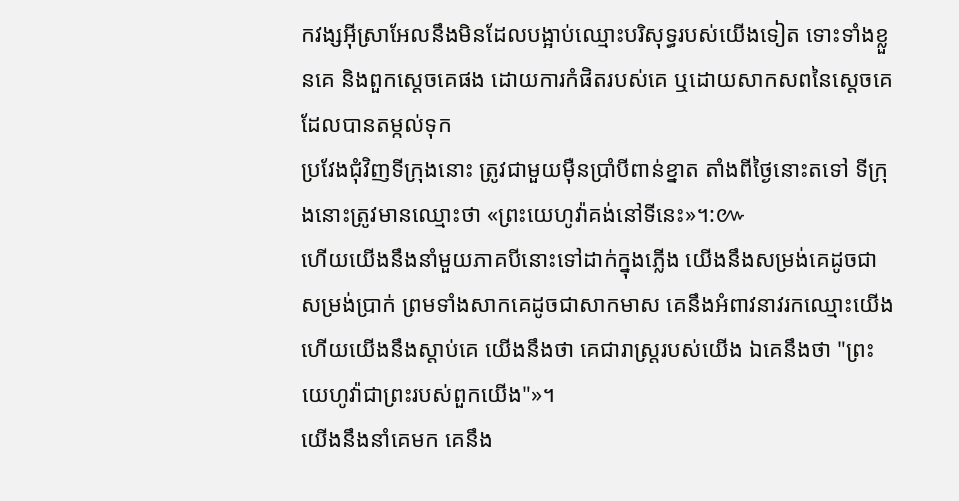កវង្សអ៊ីស្រាអែលនឹងមិនដែលបង្អាប់ឈ្មោះបរិសុទ្ធរបស់យើងទៀត ទោះទាំងខ្លួនគេ និងពួកស្តេចគេផង ដោយការកំផិតរបស់គេ ឬដោយសាកសពនៃស្តេចគេដែលបានតម្កល់ទុក
ប្រវែងជុំវិញទីក្រុងនោះ ត្រូវជាមួយម៉ឺនប្រាំបីពាន់ខ្នាត តាំងពីថ្ងៃនោះតទៅ ទីក្រុងនោះត្រូវមានឈ្មោះថា «ព្រះយេហូវ៉ាគង់នៅទីនេះ»។:៚
ហើយយើងនឹងនាំមួយភាគបីនោះទៅដាក់ក្នុងភ្លើង យើងនឹងសម្រង់គេដូចជាសម្រង់ប្រាក់ ព្រមទាំងសាកគេដូចជាសាកមាស គេនឹងអំពាវនាវរកឈ្មោះយើង ហើយយើងនឹងស្តាប់គេ យើងនឹងថា គេជារាស្ត្ររបស់យើង ឯគេនឹងថា "ព្រះយេហូវ៉ាជាព្រះរបស់ពួកយើង"»។
យើងនឹងនាំគេមក គេនឹង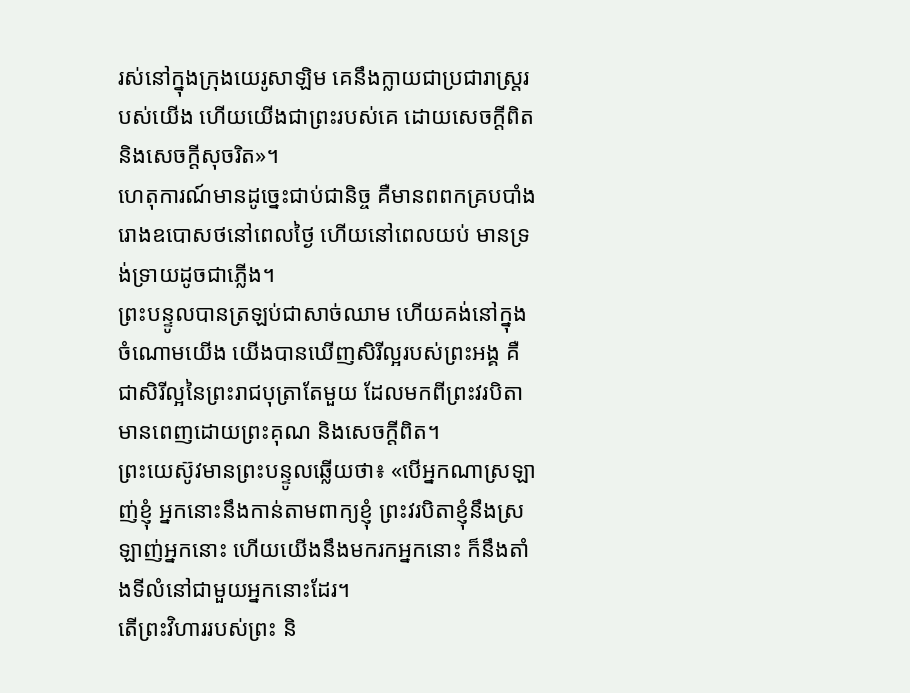រស់នៅក្នុងក្រុងយេរូសាឡិម គេនឹងក្លាយជាប្រជារាស្ត្ររបស់យើង ហើយយើងជាព្រះរបស់គេ ដោយសេចក្ដីពិត និងសេចក្ដីសុចរិត»។
ហេតុការណ៍មានដូច្នេះជាប់ជានិច្ច គឺមានពពកគ្របបាំងរោងឧបោសថនៅពេលថ្ងៃ ហើយនៅពេលយប់ មានទ្រង់ទ្រាយដូចជាភ្លើង។
ព្រះបន្ទូលបានត្រឡប់ជាសាច់ឈាម ហើយគង់នៅក្នុងចំណោមយើង យើងបានឃើញសិរីល្អរបស់ព្រះអង្គ គឺជាសិរីល្អនៃព្រះរាជបុត្រាតែមួយ ដែលមកពីព្រះវរបិតា មានពេញដោយព្រះគុណ និងសេចក្តីពិត។
ព្រះយេស៊ូវមានព្រះបន្ទូលឆ្លើយថា៖ «បើអ្នកណាស្រឡាញ់ខ្ញុំ អ្នកនោះនឹងកាន់តាមពាក្យខ្ញុំ ព្រះវរបិតាខ្ញុំនឹងស្រឡាញ់អ្នកនោះ ហើយយើងនឹងមករកអ្នកនោះ ក៏នឹងតាំងទីលំនៅជាមួយអ្នកនោះដែរ។
តើព្រះវិហាររបស់ព្រះ និ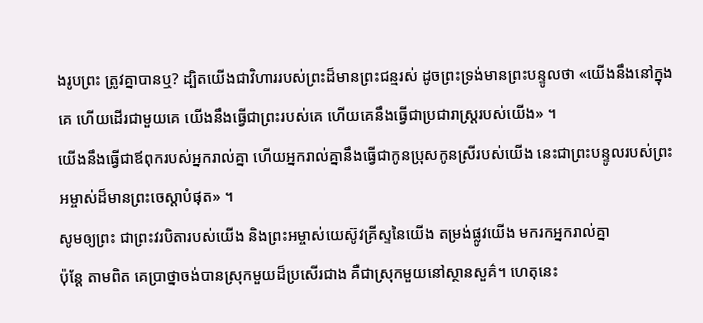ងរូបព្រះ ត្រូវគ្នាបានឬ? ដ្បិតយើងជាវិហាររបស់ព្រះដ៏មានព្រះជន្មរស់ ដូចព្រះទ្រង់មានព្រះបន្ទូលថា «យើងនឹងនៅក្នុងគេ ហើយដើរជាមួយគេ យើងនឹងធ្វើជាព្រះរបស់គេ ហើយគេនឹងធ្វើជាប្រជារាស្ត្ររបស់យើង» ។
យើងនឹងធ្វើជាឪពុករបស់អ្នករាល់គ្នា ហើយអ្នករាល់គ្នានឹងធ្វើជាកូនប្រុសកូនស្រីរបស់យើង នេះជាព្រះបន្ទូលរបស់ព្រះអម្ចាស់ដ៏មានព្រះចេស្តាបំផុត» ។
សូមឲ្យព្រះ ជាព្រះវរបិតារបស់យើង និងព្រះអម្ចាស់យេស៊ូវគ្រីស្ទនៃយើង តម្រង់ផ្លូវយើង មករកអ្នករាល់គ្នា
ប៉ុន្ដែ តាមពិត គេប្រាថ្នាចង់បានស្រុកមួយដ៏ប្រសើរជាង គឺជាស្រុកមួយនៅស្ថានសួគ៌។ ហេតុនេះ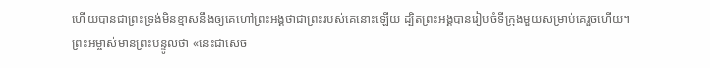ហើយបានជាព្រះទ្រង់មិនខ្មាសនឹងឲ្យគេហៅព្រះអង្គថាជាព្រះរបស់គេនោះឡើយ ដ្បិតព្រះអង្គបានរៀបចំទីក្រុងមួយសម្រាប់គេរួចហើយ។
ព្រះអម្ចាស់មានព្រះបន្ទូលថា «នេះជាសេច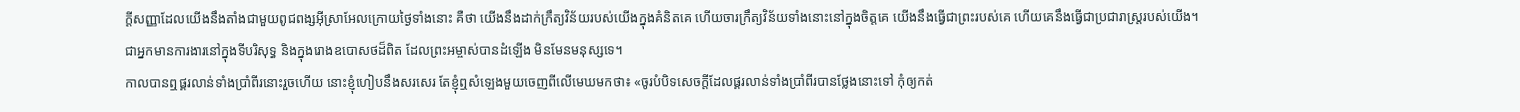ក្ដីសញ្ញាដែលយើងនឹងតាំងជាមួយពូជពង្សអ៊ីស្រាអែលក្រោយថ្ងៃទាំងនោះ គឺថា យើងនឹងដាក់ក្រឹត្យវិន័យរបស់យើងក្នុងគំនិតគេ ហើយចារក្រឹត្យវិន័យទាំងនោះនៅក្នុងចិត្តគេ យើងនឹងធ្វើជាព្រះរបស់គេ ហើយគេនឹងធ្វើជាប្រជារាស្ត្ររបស់យើង។
ជាអ្នកមានការងារនៅក្នុងទីបរិសុទ្ធ និងក្នុងរោងឧបោសថដ៏ពិត ដែលព្រះអម្ចាស់បានដំឡើង មិនមែនមនុស្សទេ។
កាលបានឮផ្គរលាន់ទាំងប្រាំពីរនោះរួចហើយ នោះខ្ញុំហៀបនឹងសរសេរ តែខ្ញុំឮសំឡេងមួយចេញពីលើមេឃមកថា៖ «ចូរបំបិទសេចក្ដីដែលផ្គរលាន់ទាំងប្រាំពីរបានថ្លែងនោះទៅ កុំឲ្យកត់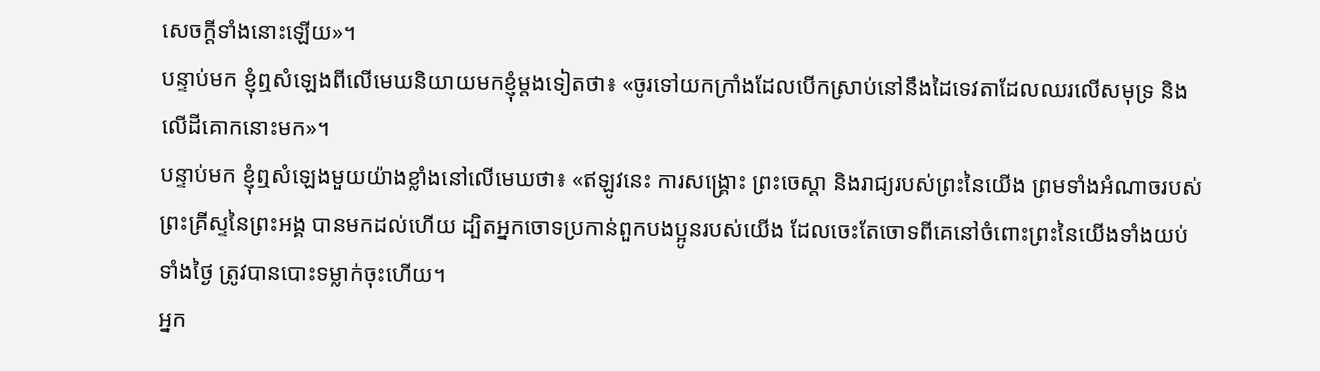សេចក្ដីទាំងនោះឡើយ»។
បន្ទាប់មក ខ្ញុំឮសំឡេងពីលើមេឃនិយាយមកខ្ញុំម្តងទៀតថា៖ «ចូរទៅយកក្រាំងដែលបើកស្រាប់នៅនឹងដៃទេវតាដែលឈរលើសមុទ្រ និងលើដីគោកនោះមក»។
បន្ទាប់មក ខ្ញុំឮសំឡេងមួយយ៉ាងខ្លាំងនៅលើមេឃថា៖ «ឥឡូវនេះ ការសង្គ្រោះ ព្រះចេស្តា និងរាជ្យរបស់ព្រះនៃយើង ព្រមទាំងអំណាចរបស់ព្រះគ្រីស្ទនៃព្រះអង្គ បានមកដល់ហើយ ដ្បិតអ្នកចោទប្រកាន់ពួកបងប្អូនរបស់យើង ដែលចេះតែចោទពីគេនៅចំពោះព្រះនៃយើងទាំងយប់ទាំងថ្ងៃ ត្រូវបានបោះទម្លាក់ចុះហើយ។
អ្នក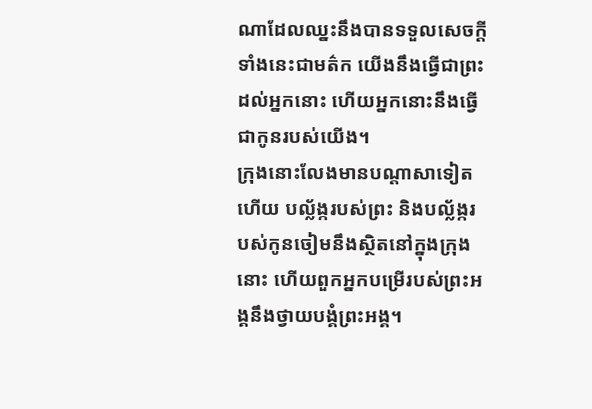ណាដែលឈ្នះនឹងបានទទួលសេចក្ដីទាំងនេះជាមត៌ក យើងនឹងធ្វើជាព្រះដល់អ្នកនោះ ហើយអ្នកនោះនឹងធ្វើជាកូនរបស់យើង។
ក្រុងនោះលែងមានបណ្ដាសាទៀតហើយ បល្ល័ង្ករបស់ព្រះ និងបល្ល័ង្ករបស់កូនចៀមនឹងស្ថិតនៅក្នុងក្រុងនោះ ហើយពួកអ្នកបម្រើរបស់ព្រះអង្គនឹងថ្វាយបង្គំព្រះអង្គ។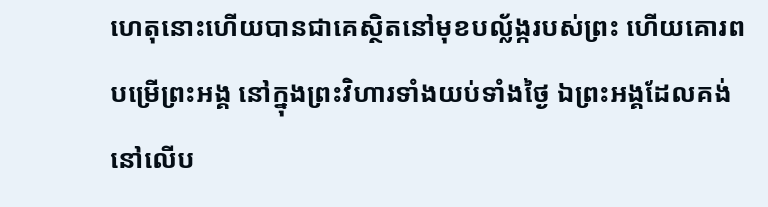ហេតុនោះហើយបានជាគេស្ថិតនៅមុខបល្ល័ង្ករបស់ព្រះ ហើយគោរពបម្រើព្រះអង្គ នៅក្នុងព្រះវិហារទាំងយប់ទាំងថ្ងៃ ឯព្រះអង្គដែលគង់នៅលើប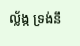ល្ល័ង្ក ទ្រង់នឹ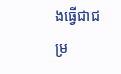ងធ្វើជាជម្រ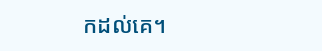កដល់គេ។